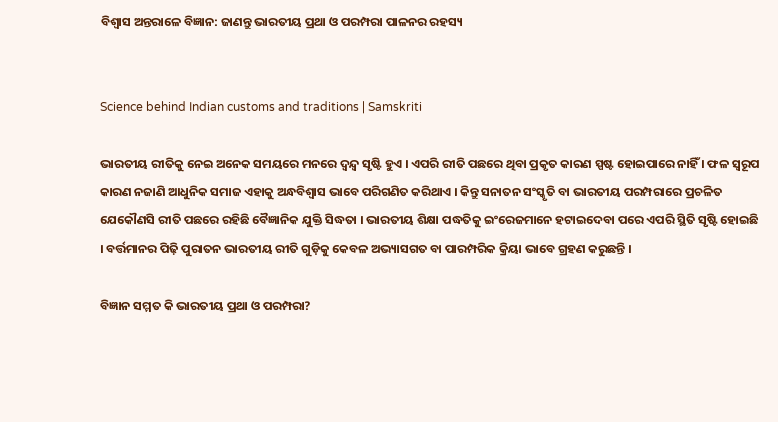ବିଶ୍ୱାସ ଅନ୍ତରାଳେ ବିଜ୍ଞାନ: ଜାଣନ୍ତୁ ଭାରତୀୟ ପ୍ରଥା ଓ ପରମ୍ପରା ପାଳନର ରହସ୍ୟ


Science behind Indian customs and traditions | Samskriti

ଭାରତୀୟ ରୀତିକୁ ନେଇ ଅନେକ ସମୟରେ ମନରେ ଦ୍ୱନ୍ଦ୍ୱ ସୃଷ୍ଟି ହୁଏ । ଏପରି ରୀତି ପଛରେ ଥିବା ପ୍ରକୃତ କାରଣ ସ୍ପଷ୍ଟ ହୋଇପାରେ ନାହିଁ । ଫଳ ସ୍ବରୂପ କାରଣ ନଜାଣି ଆଧୁନିକ ସମାଜ ଏହାକୁ ଅନ୍ଧବିଶ୍ୱାସ ଭାବେ ପରିଗଣିତ କରିଥାଏ । କିନ୍ତୁ ସନାତନ ସଂସ୍କୃତି ବା ଭାରତୀୟ ପରମ୍ପରାରେ ପ୍ରଚଳିତ ଯେକୌଣସି ରୀତି ପଛରେ ରହିଛି ବୈଜ୍ଞାନିକ ଯୁକ୍ତି ସିଦ୍ଧତା । ଭାରତୀୟ ଶିକ୍ଷା ପଦ୍ଧତିକୁ ଇଂରେଜମାନେ ହଟାଇଦେବା ପରେ ଏପରି ସ୍ଥିତି ସୃଷ୍ଟି ହୋଇଛି । ବର୍ତ୍ତମାନର ପିଢ଼ି ପୁରାତନ ଭାରତୀୟ ରୀତି ଗୁଡ଼ିକୁ କେବଳ ଅଭ୍ୟାସଗତ ବା ପାରମ୍ପରିକ କ୍ରିୟା ଭାବେ ଗ୍ରହଣ କରୁଛନ୍ତି ।

ବିଜ୍ଞାନ ସମ୍ମତ କି ଭାରତୀୟ ପ୍ରଥା ଓ ପରମ୍ପରା?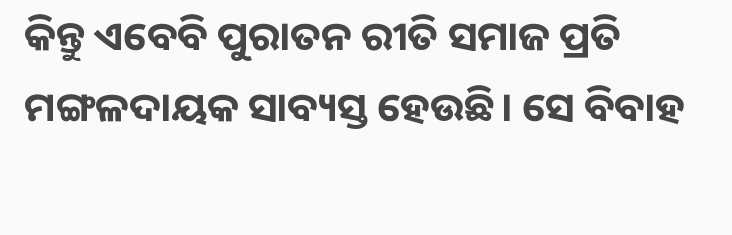କିନ୍ତୁ ଏବେବି ପୁରାତନ ରୀତି ସମାଜ ପ୍ରତି ମଙ୍ଗଳଦାୟକ ସାବ୍ୟସ୍ତ ହେଉଛି। ସେ ବିବାହ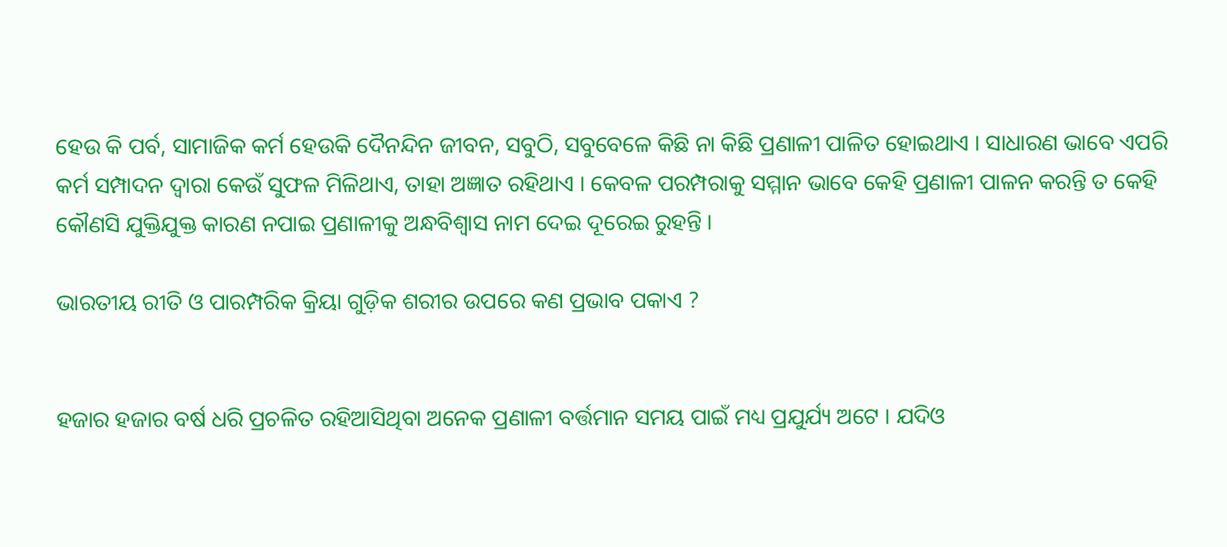ହେଉ କି ପର୍ବ, ସାମାଜିକ କର୍ମ ହେଉକି ଦୈନନ୍ଦିନ ଜୀବନ, ସବୁଠି, ସବୁବେଳେ କିଛି ନା କିଛି ପ୍ରଣାଳୀ ପାଳିତ ହୋଇଥାଏ । ସାଧାରଣ ଭାବେ ଏପରି କର୍ମ ସମ୍ପାଦନ ଦ୍ୱାରା କେଉଁ ସୁଫଳ ମିଳିଥାଏ, ତାହା ଅଜ୍ଞାତ ରହିଥାଏ । କେବଳ ପରମ୍ପରାକୁ ସମ୍ମାନ ଭାବେ କେହି ପ୍ରଣାଳୀ ପାଳନ କରନ୍ତି ତ କେହି କୌଣସି ଯୁକ୍ତିଯୁକ୍ତ କାରଣ ନପାଇ ପ୍ରଣାଳୀକୁ ଅନ୍ଧବିଶ୍ୱାସ ନାମ ଦେଇ ଦୂରେଇ ରୁହନ୍ତି ।

ଭାରତୀୟ ରୀତି ଓ ପାରମ୍ପରିକ କ୍ରିୟା ଗୁଡ଼ିକ ଶରୀର ଉପରେ କଣ ପ୍ରଭାବ ପକାଏ ?


ହଜାର ହଜାର ବର୍ଷ ଧରି ପ୍ରଚଳିତ ରହିଆସିଥିବା ଅନେକ ପ୍ରଣାଳୀ ବର୍ତ୍ତମାନ ସମୟ ପାଇଁ ମଧ୍ୟ ପ୍ରଯୁର୍ଯ୍ୟ ଅଟେ । ଯଦିଓ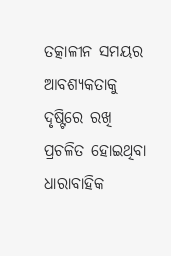ତତ୍କାଳୀନ ସମୟର ଆବଶ୍ୟକତାକୁ ଦୃଷ୍ଟିରେ ରଖି ପ୍ରଚଳିତ ହୋଇଥିବା ଧାରାବାହିକ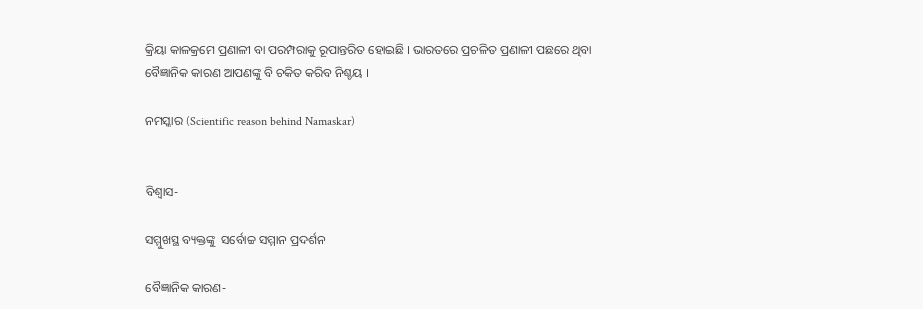କ୍ରିୟା କାଳକ୍ରମେ ପ୍ରଣାଳୀ ବା ପରମ୍ପରାକୁ ରୂପାନ୍ତରିତ ହୋଇଛି । ଭାରତରେ ପ୍ରଚଳିତ ପ୍ରଣାଳୀ ପଛରେ ଥିବା ବୈଜ୍ଞାନିକ କାରଣ ଆପଣଙ୍କୁ ବି ଚକିତ କରିବ ନିଶ୍ଚୟ ।

ନମସ୍କାର (Scientific reason behind Namaskar)


ବିଶ୍ୱାସ-

ସମ୍ମୁଖସ୍ଥ ବ୍ୟକ୍ତଙ୍କୁ  ସର୍ବୋଚ୍ଚ ସମ୍ମାନ ପ୍ରଦର୍ଶନ

ବୈଜ୍ଞାନିକ କାରଣ-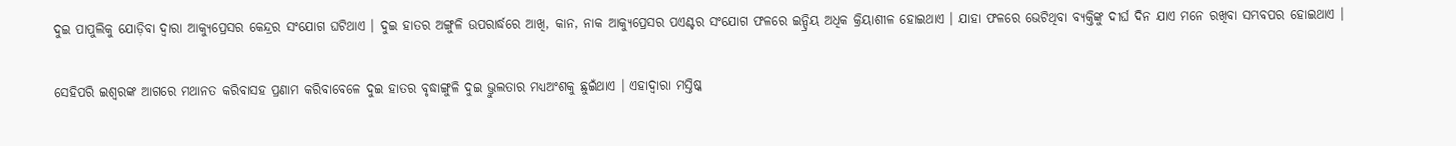ଦୁଇ ପାପୁଲିକୁ ଯୋଡ଼ିବା ଦ୍ୱାରା ଆକ୍ୟୁପ୍ରେସର କେନ୍ଦ୍ରର ସଂଯୋଗ ଘଟିଥାଏ । ଦୁଇ ହାତର ଅଙ୍ଗୁଳି ଉପରାର୍ଦ୍ଧରେ ଆଖି, କାନ, ନାକ ଆକ୍ୟୁପ୍ରେସର ପଏଣ୍ଟର ସଂଯୋଗ ଫଳରେ ଇନ୍ଦ୍ରିୟ ଅଧିକ କ୍ରିୟାଶୀଳ ହୋଇଥାଏ । ଯାହା ଫଳରେ ଭେଟିଥିବା ବ୍ୟକ୍ତିଙ୍କୁ ଦୀର୍ଘ ଦିନ ଯାଏ ମନେ ରଖିବା ସମ୍ଭବପର ହୋଇଥାଏ ।

ସେହିପରି ଇଶ୍ୱରଙ୍କ ଆଗରେ ମଥାନତ କରିବାସହ ପ୍ରଣାମ କରିବାବେଳେ ଦୁଇ ହାତର ବୃଦ୍ଧାଙ୍ଗୁଳି ଦୁଇ ଭ୍ରୁଲତାର ମଧ୍ୟଅଂଶକୁ ଛୁଇଁଥାଏ । ଏହାଦ୍ୱାରା ମସ୍ତିଷ୍କ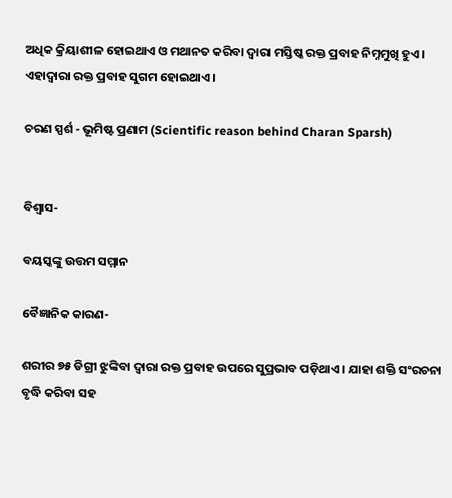ଅଧିକ କ୍ରିୟାଶୀଳ ହୋଇଥାଏ ଓ ମଥାନତ କରିବା ଦ୍ୱାରା ମସ୍ତିଷ୍କ ରକ୍ତ ପ୍ରବାହ ନିମ୍ନମୁଖି ହୁଏ । ଏହାଦ୍ୱାରା ରକ୍ତ ପ୍ରବାହ ସୁଗମ ହୋଇଥାଏ ।

ଚରଣ ସ୍ପର୍ଶ - ଭୂମିଷ୍ଟ ପ୍ରଣାମ (Scientific reason behind Charan Sparsh)


ବିଶ୍ୱାସ-

ବୟସ୍କଙ୍କୁ ଉତ୍ତମ ସମ୍ମାନ

ବୈଜ୍ଞାନିକ କାରଣ-

ଶରୀର ୭୫ ଡିଗ୍ରୀ ଝୁଙ୍କିବା ଦ୍ୱାରା ରକ୍ତ ପ୍ରବାହ ଉପରେ ସୁପ୍ରଭାବ ପଡ଼ିଥାଏ । ଯାହା ଶକ୍ତି ସଂରଚନା ବୃଦ୍ଧି କରିବା ସହ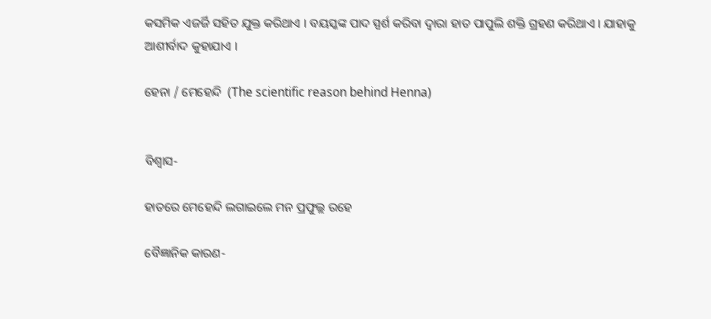କସମିକ ଏଜର୍ଜି ସହିତ ଯୁକ୍ତ କରିଥାଏ । ବୟସ୍କଙ୍କ ପାଦ ସ୍ପର୍ଶ କରିବା ଦ୍ୱାରା ହାତ ପାପୁଲି ଶକ୍ତି ଗ୍ରହଣ କରିଥାଏ । ଯାହାକୁ ଆଶୀର୍ବାଦ କୁହାଯାଏ ।

ହେନା / ମେହେନ୍ଦି  (The scientific reason behind Henna)


ବିଶ୍ୱାସ-

ହାତରେ ମେହେନ୍ଦି ଲଗାଇଲେ ମନ ପ୍ରଫୁଲ୍ଲ ରହେ

ବୈଜ୍ଞାନିକ କାରଣ-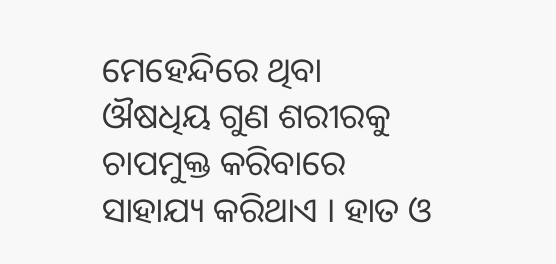ମେହେନ୍ଦିରେ ଥିବା ଔଷଧିୟ ଗୁଣ ଶରୀରକୁ ଚାପମୁକ୍ତ କରିବାରେ ସାହାଯ୍ୟ କରିଥାଏ । ହାତ ଓ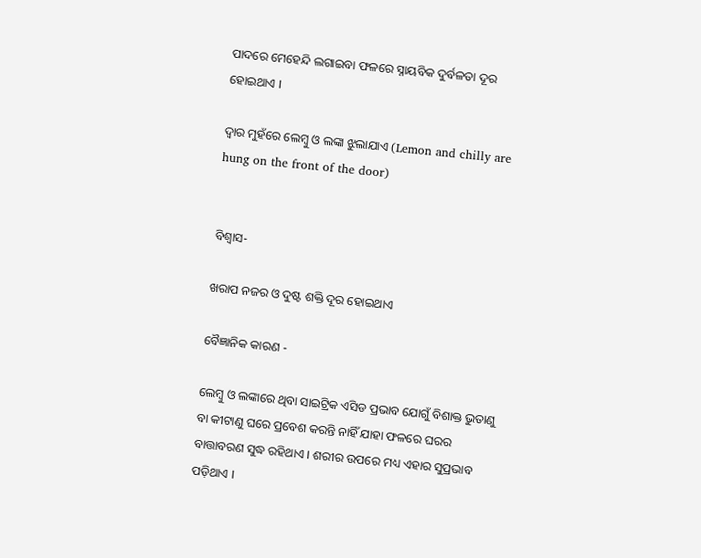ପାଦରେ ମେହେନ୍ଦି ଲଗାଇବା ଫଳରେ ସ୍ନାୟବିକ ଦୁର୍ବଳତା ଦୂର ହୋଇଥାଏ ।

ଦ୍ୱାର ମୁହଁରେ ଲେମ୍ବୁ ଓ ଲଙ୍କା ଝୁଲାଯାଏ (Lemon and chilly are hung on the front of the door)


ବିଶ୍ୱାସ-

ଖରାପ ନଜର ଓ ଦୁଷ୍ଟ ଶକ୍ତି ଦୂର ହୋଇଥାଏ

ବୈଜ୍ଞାନିକ କାରଣ -

ଲେମ୍ବୁ ଓ ଲଙ୍କାରେ ଥିବା ସାଇଟ୍ରିକ ଏସିଡ ପ୍ରଭାବ ଯୋଗୁଁ ବିଶାକ୍ତ ଭୁତାଣୁ ବା କୀଟାଣୁ ଘରେ ପ୍ରବେଶ କରନ୍ତି ନାହିଁ ଯାହା ଫଳରେ ଘରର ବାତ୍ତାବରଣ ସୁଦ୍ଧ ରହିଥାଏ । ଶରୀର ଉପରେ ମଧ୍ୟ ଏହାର ସୁପ୍ରଭାବ ପଡ଼ିଥାଏ ।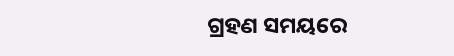ଗ୍ରହଣ ସମୟରେ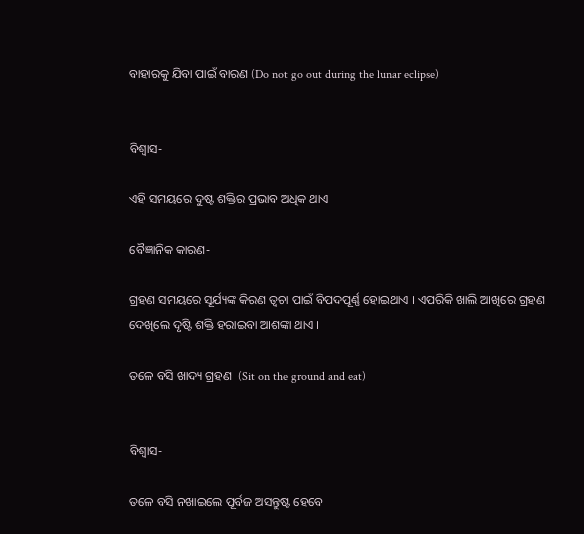ବାହାରକୁ ଯିବା ପାଇଁ ବାରଣ (Do not go out during the lunar eclipse)


ବିଶ୍ୱାସ-

ଏହି ସମୟରେ ଦୁଷ୍ଟ ଶକ୍ତିର ପ୍ରଭାବ ଅଧିକ ଥାଏ

ବୈଜ୍ଞାନିକ କାରଣ-

ଗ୍ରହଣ ସମୟରେ ସୂର୍ଯ୍ୟଙ୍କ କିରଣ ତ୍ୱଚା ପାଇଁ ବିପଦପୂର୍ଣ୍ଣ ହୋଇଥାଏ । ଏପରିକି ଖାଲି ଆଖିରେ ଗ୍ରହଣ ଦେଖିଲେ ଦୃଷ୍ଟି ଶକ୍ତି ହରାଇବା ଆଶଙ୍କା ଥାଏ ।

ତଳେ ବସି ଖାଦ୍ୟ ଗ୍ରହଣ  (Sit on the ground and eat)


ବିଶ୍ୱାସ-

ତଳେ ବସି ନଖାଇଲେ ପୂର୍ବଜ ଅସନ୍ତୁଷ୍ଟ ହେବେ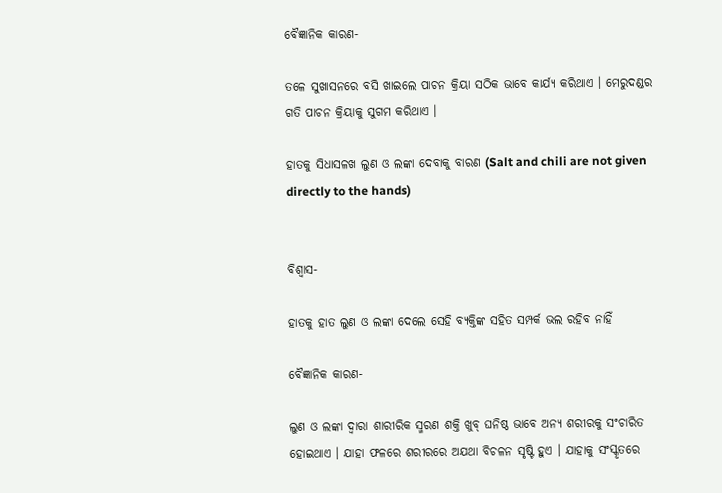ବୈଜ୍ଞାନିକ କାରଣ-

ତଳେ ସୁଖାସନରେ ବସି ଖାଇଲେ ପାଚନ କ୍ରିୟା ସଠିକ ଭାବେ କାର୍ଯ୍ୟ କରିଥାଏ । ମେରୁଦଣ୍ଡର ଗତି ପାଚନ କ୍ରିୟାକୁ ସୁଗମ କରିଥାଏ ।

ହାତକୁ ସିଧାସଳଖ ଲୁଣ ଓ ଲଙ୍କା ଦେବାକୁ ବାରଣ (Salt and chili are not given directly to the hands)


ବିଶ୍ୱାସ-

ହାତକୁ ହାତ ଲୁଣ ଓ ଲଙ୍କା ଦେଲେ ସେହି ବ୍ୟକ୍ତିଙ୍କ ସହିତ ସମ୍ପର୍କ ଭଲ ରହିବ ନାହିଁ

ବୈଜ୍ଞାନିକ କାରଣ-

ଲୁଣ ଓ ଲଙ୍କା ଦ୍ୱାରା ଶାରୀରିକ ସ୍ମରଣ ଶକ୍ତି ଖୁବ୍ ଘନିଷ୍ଠ ଭାବେ ଅନ୍ୟ ଶରୀରକୁ ସଂଚାରିତ ହୋଇଥାଏ । ଯାହା ଫଳରେ ଶରୀରରେ ଅଯଥା ବିଚଳନ ସୃଷ୍ଟି ହୁଏ । ଯାହାକୁ ସଂସ୍କୃତରେ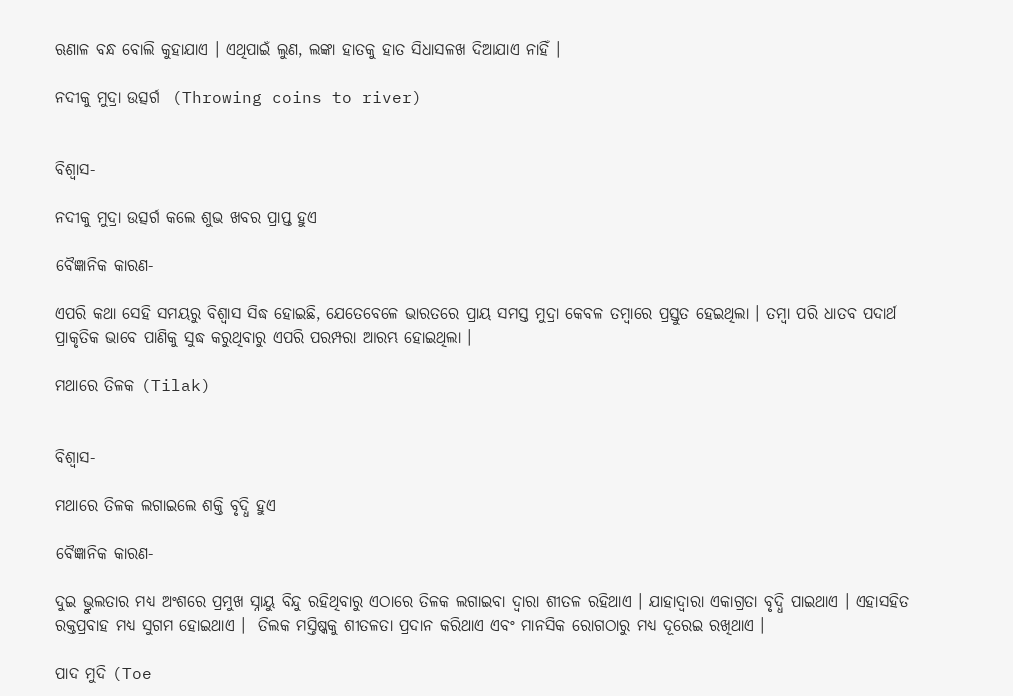ଋଣାଳ ବନ୍ଧ ବୋଲି କୁହାଯାଏ । ଏଥିପାଇଁ ଲୁଣ, ଲଙ୍କା ହାତକୁ ହାତ ସିଧାସଳଖ ଦିଆଯାଏ ନାହିଁ ।

ନଦୀକୁ ମୁଦ୍ରା ଉତ୍ସର୍ଗ  (Throwing coins to river)


ବିଶ୍ୱାସ-

ନଦୀକୁ ମୁଦ୍ରା ଉତ୍ସର୍ଗ କଲେ ଶୁଭ ଖବର ପ୍ରାପ୍ତ ହୁଏ

ବୈଜ୍ଞାନିକ କାରଣ-

ଏପରି କଥା ସେହି ସମୟରୁ ବିଶ୍ୱାସ ସିଦ୍ଧ ହୋଇଛି, ଯେତେବେଳେ ଭାରତରେ ପ୍ରାୟ ସମସ୍ତ ମୁଦ୍ରା କେବଳ ତମ୍ବାରେ ପ୍ରସ୍ତୁତ ହେଇଥିଲା । ତମ୍ବା ପରି ଧାତବ ପଦାର୍ଥ ପ୍ରାକୃତିକ ଭାବେ ପାଣିକୁ ସୁଦ୍ଧ କରୁଥିବାରୁ ଏପରି ପରମ୍ପରା ଆରମ୍ଭ ହୋଇଥିଲା ।

ମଥାରେ ତିଳକ (Tilak)


ବିଶ୍ୱାସ-

ମଥାରେ ତିଳକ ଲଗାଇଲେ ଶକ୍ତି ବୃଦ୍ଧି ହୁଏ

ବୈଜ୍ଞାନିକ କାରଣ-

ଦୁଇ ଭ୍ରୁଲତାର ମଧ୍ୟ ଅଂଶରେ ପ୍ରମୁଖ ସ୍ନାୟୁ ବିନ୍ଦୁ ରହିଥିବାରୁ ଏଠାରେ ତିଳକ ଲଗାଇବା ଦ୍ୱାରା ଶୀତଳ ରହିଥାଏ । ଯାହାଦ୍ୱାରା ଏକାଗ୍ରତା ବୃଦ୍ଧି ପାଇଥାଏ । ଏହାସହିତ ରକ୍ତପ୍ରବାହ ମଧ୍ୟ ସୁଗମ ହୋଇଥାଏ ।  ତିଲକ ମସ୍ତିଷ୍କକୁ ଶୀତଳତା ପ୍ରଦାନ କରିଥାଏ ଏବଂ ମାନସିକ ରୋଗଠାରୁ ମଧ୍ୟ ଦୂରେଇ ରଖିଥାଏ ।

ପାଦ ମୁଦି (Toe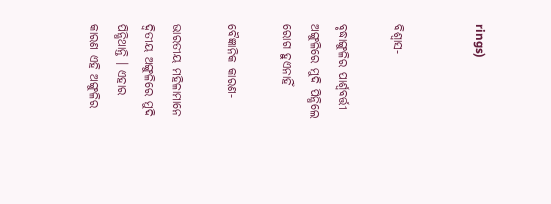rings)


ବିଶ୍ୱାସ-

ବୃଦ୍ଧାଙ୍ଗୁଳିର ପାର୍ଶ୍ୱବର୍ତ୍ତୀ ଅଙ୍ଗୁଳିରେ ମୁଦି ପିନ୍ଧିଲେ ରୋଗ ହୁଏନାହିଁ

ବୈଜ୍ଞାନିକ କାରଣ-

ଭାରତୀୟ ମହିଳାମାନେ ଦ୍ୱିତୀୟ ଅଙ୍ଗୁଳିରେ ମୁଦି ପିନ୍ଧିଥାନ୍ତି । ଏହାର କାରଣ ଏହି ଅଙ୍ଗୁଳିର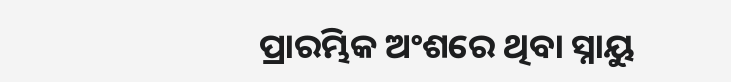ପ୍ରାରମ୍ଭିକ ଅଂଶରେ ଥିବା ସ୍ନାୟୁ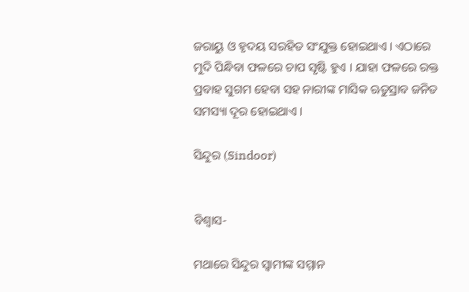ଜରାୟୁ ଓ ହୃଦୟ ସରହିତ ସଂଯୁକ୍ତ ହୋଇଥାଏ । ଏଠାରେ ମୁଦି ପିନ୍ଧିବା ଫଳରେ ଚାପ ସୃଷ୍ଟି ହୁଏ । ଯାହା ଫଳରେ ରକ୍ତ ପ୍ରବାହ ସୁଗମ ହେବା ସହ ନାରୀଙ୍କ ମାସିକ ଋତୁସ୍ରାବ ଜନିତ ସମସ୍ୟା ଦୂର ହୋଇଥାଏ ।

ସିନ୍ଦୁର (Sindoor)


ବିଶ୍ୱାସ-

ମଥାରେ ସିନ୍ଦୁର ସ୍ୱାମୀଙ୍କ ସମ୍ମାନ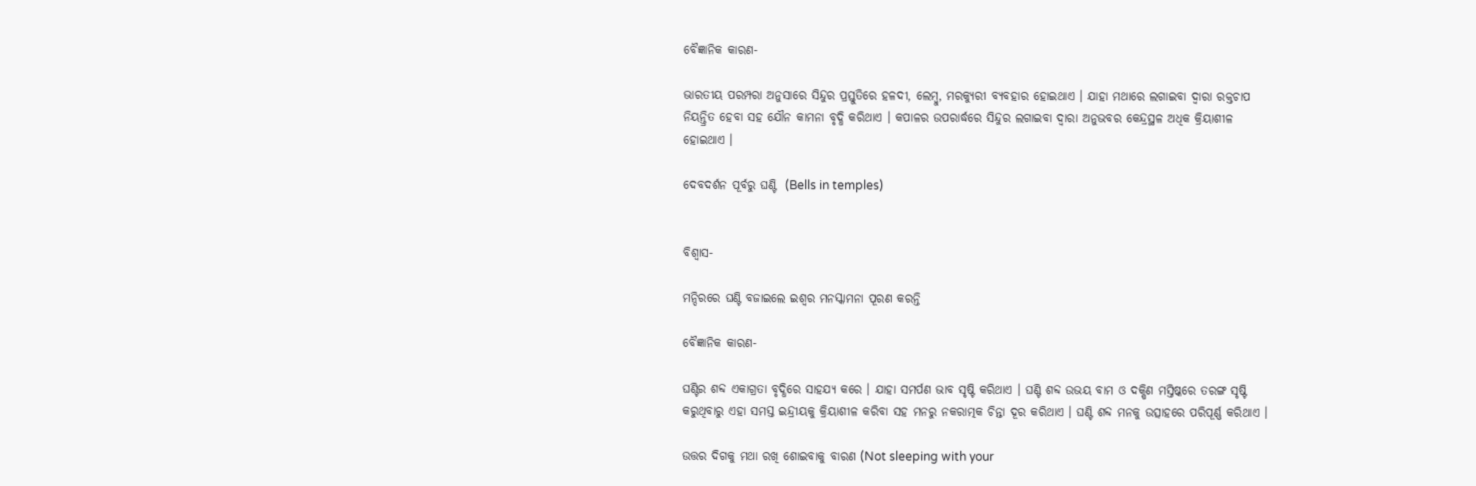ବୈଜ୍ଞାନିକ କାରଣ-

ଭାରତୀୟ ପରମ୍ପରା ଅନୁସାରେ ସିନ୍ଦୁର ପ୍ରସ୍ତୁତିରେ ହଳଦୀ, ଲେମ୍ବୁ, ମରକ୍ୟୁରୀ ବ୍ୟବହାର ହୋଇଥାଏ । ଯାହା ମଥାରେ ଲଗାଇବା ଦ୍ୱାରା ରକ୍ତଚାପ ନିୟନ୍ତ୍ରିତ ହେବା ସହ ଯୌନ କାମନା ବୃଦ୍ଧି କରିଥାଏ । କପାଳର ଉପରାର୍ଦ୍ଧରେ ସିନ୍ଦୁର ଲଗାଇବା ଦ୍ୱାରା ଅନୁଭବର କେନ୍ଦ୍ରସ୍ଥଳ ଅଧିକ କ୍ରିୟାଶୀଳ ହୋଇଥାଏ ।

ଦେବଦର୍ଶନ ପୂର୍ବରୁ ଘଣ୍ଟି  (Bells in temples)


ବିଶ୍ୱାସ-

ମନ୍ଦିରରେ ଘଣ୍ଟି ବଜାଇଲେ ଇଶ୍ୱର ମନସ୍କାମନା ପୂରଣ କରନ୍ତି

ବୈଜ୍ଞାନିକ କାରଣ-

ଘଣ୍ଟିର ଶବ୍ଦ ଏକାଗ୍ରତା ବୃଦ୍ଧିରେ ସାହଯ୍ୟ କରେ । ଯାହା ସମର୍ପଣ ଭାବ ସୃଷ୍ଟି କରିଥାଏ । ଘଣ୍ଟି ଶବ୍ଦ ଉଭୟ ବାମ ଓ ଦକ୍ଷିଣ ମସ୍ତିଷ୍କରେ ତରଙ୍ଗ ସୃଷ୍ଟି କରୁଥିବାରୁ ଏହା ସମସ୍ତ ଇନ୍ଦ୍ରୀୟକୁ କ୍ରିୟାଶୀଳ କରିବା ସହ ମନରୁ ନକରାତ୍ମକ ଚିନ୍ତା ଦୂର କରିଥାଏ । ଘଣ୍ଟି ଶବ୍ଦ ମନକୁ ଉତ୍ସାହରେ ପରିପୂର୍ଣ୍ଣ କରିଥାଏ ।

ଉତ୍ତର ଦିଗକୁ ମଥା ରଖି ଶୋଇବାକୁ ବାରଣ (Not sleeping with your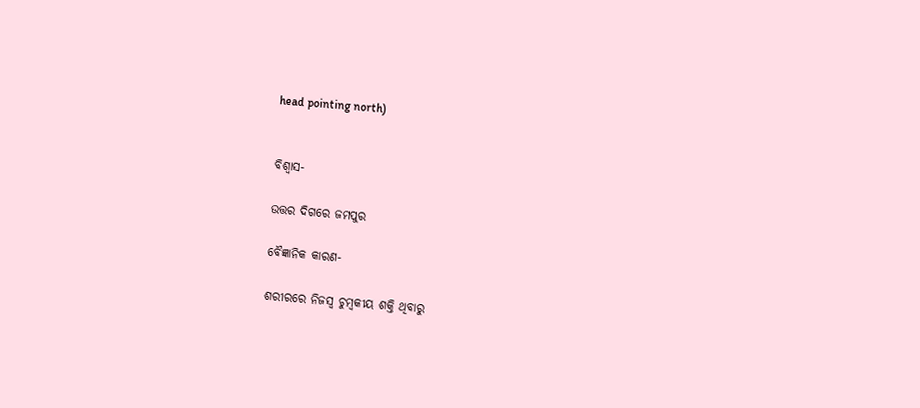head pointing north)


ବିଶ୍ୱାସ-

ଉତ୍ତର ଦିଗରେ ଜମପୁର

ବୈଜ୍ଞାନିକ କାରଣ-

ଶରୀରରେ ନିଜସ୍ୱ ଚୁମ୍ବକୀୟ ଶକ୍ତି ଥିବାରୁ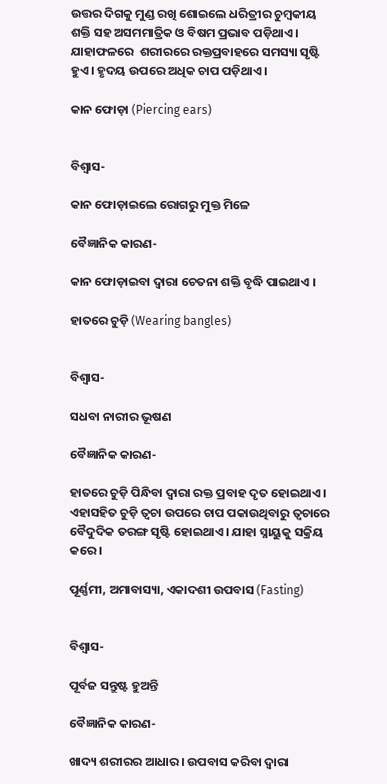ଉତ୍ତର ଦିଗକୁ ମୁଣ୍ଡ ରଖି ଶୋଇଲେ ଧରିତ୍ରୀର ଚୁମ୍ବକୀୟ ଶକ୍ତି ସହ ଅସମମାତ୍ରିକ ଓ ବିଷମ ପ୍ରଭାବ ପଡ଼ିଥାଏ । ଯାହାଫଳରେ  ଶରୀରରେ ରକ୍ତପ୍ରବାହରେ ସମସ୍ୟା ସୃଷ୍ଟି ହୁଏ । ହୃଦୟ ଉପରେ ଅଧିକ ଚାପ ପଡ଼ିଥାଏ ।

କାନ ଫୋଡ଼ା (Piercing ears)


ବିଶ୍ୱାସ-

କାନ ଫୋଡ଼ାଇଲେ ରୋଗରୁ ମୁକ୍ତ ମିଳେ

ବୈଜ୍ଞାନିକ କାରଣ-

କାନ ଫୋଡ଼ାଇବା ଦ୍ୱାରା ଚେତନା ଶକ୍ତି ବୃଦ୍ଧି ପାଇଥାଏ ।

ହାତରେ ଚୁଡ଼ି (Wearing bangles)


ବିଶ୍ୱାସ-

ସଧବା ନାରୀର ଭୂଷଣ

ବୈଜ୍ଞାନିକ କାରଣ-

ହାତରେ ଚୁଡ଼ି ପିନ୍ଧିବା ଦ୍ୱାରା ରକ୍ତ ପ୍ରବାହ ଦୃତ ହୋଇଥାଏ । ଏହାସହିତ ଚୁଡ଼ି ତ୍ୱଚା ଉପରେ ଚାପ ପକାଉଥିବାରୁ ତ୍ୱଚାରେ ବୈଦୁଦିକ ତରଙ୍ଗ ସୃଷ୍ଟି ହୋଇଥାଏ । ଯାହା ସ୍ନାୟୁକୁ ସକ୍ରିୟ କରେ ।

ପୂର୍ଣ୍ଣମୀ, ଅମାବାସ୍ୟା, ଏକାଦଶୀ ଉପବାସ (Fasting)


ବିଶ୍ୱାସ-

ପୂର୍ବଜ ସନ୍ତୁଷ୍ଟ ହୁଅନ୍ତି

ବୈଜ୍ଞାନିକ କାରଣ-

ଖାଦ୍ୟ ଶରୀରର ଆଧାର । ଉପବାସ କରିବା ଦ୍ୱାରା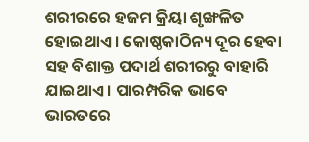ଶରୀରରେ ହଜମ କ୍ରିୟା ଶୃଙ୍ଖଳିତ ହୋଇଥାଏ । କୋଷ୍ଠକାଠିନ୍ୟ ଦୂର ହେବା ସହ ବିଶାକ୍ତ ପଦାର୍ଥ ଶରୀରରୁ ବାହାରି ଯାଇଥାଏ । ପାରମ୍ପରିକ ଭାବେ ଭାରତରେ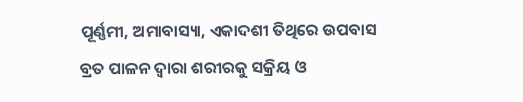ପୂର୍ଣ୍ଣମୀ, ଅମାବାସ୍ୟା, ଏକାଦଶୀ ତିଥିରେ ଉପବାସ ବ୍ରତ ପାଳନ ଦ୍ୱାରା ଶରୀରକୁ ସକ୍ରିୟ ଓ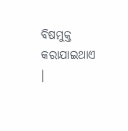ବିଷମୁକ୍ତ କରାଯାଇଥାଏ ।